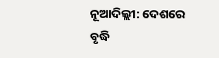ନୂଆଦିଲ୍ଲୀ: ଦେଶରେ ବୃଦ୍ଧି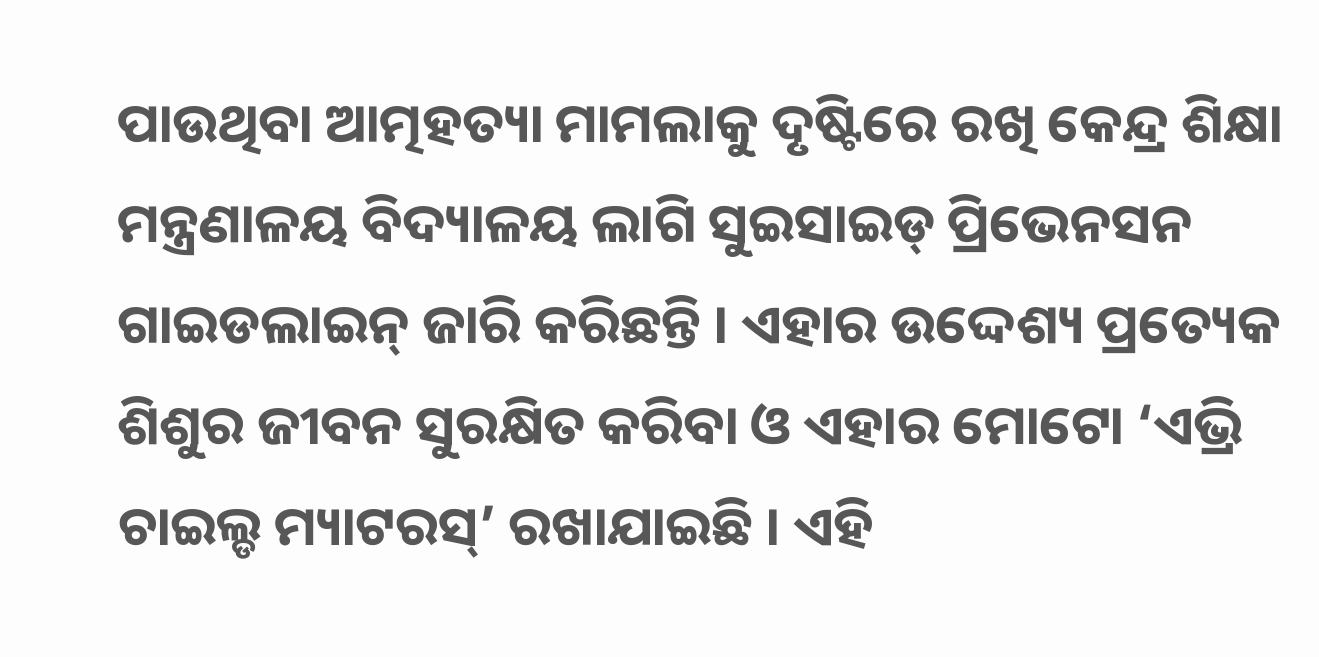ପାଉଥିବା ଆତ୍ମହତ୍ୟା ମାମଲାକୁ ଦୃଷ୍ଟିରେ ରଖି କେନ୍ଦ୍ର ଶିକ୍ଷା ମନ୍ତ୍ରଣାଳୟ ବିଦ୍ୟାଳୟ ଲାଗି ସୁଇସାଇଡ୍ ପ୍ରିଭେନସନ ଗାଇଡଲାଇନ୍ ଜାରି କରିଛନ୍ତି । ଏହାର ଉଦ୍ଦେଶ୍ୟ ପ୍ରତ୍ୟେକ ଶିଶୁର ଜୀବନ ସୁରକ୍ଷିତ କରିବା ଓ ଏହାର ମୋଟୋ ‘ଏଭ୍ରି ଚାଇଲ୍ଡ ମ୍ୟାଟରସ୍’ ରଖାଯାଇଛି । ଏହି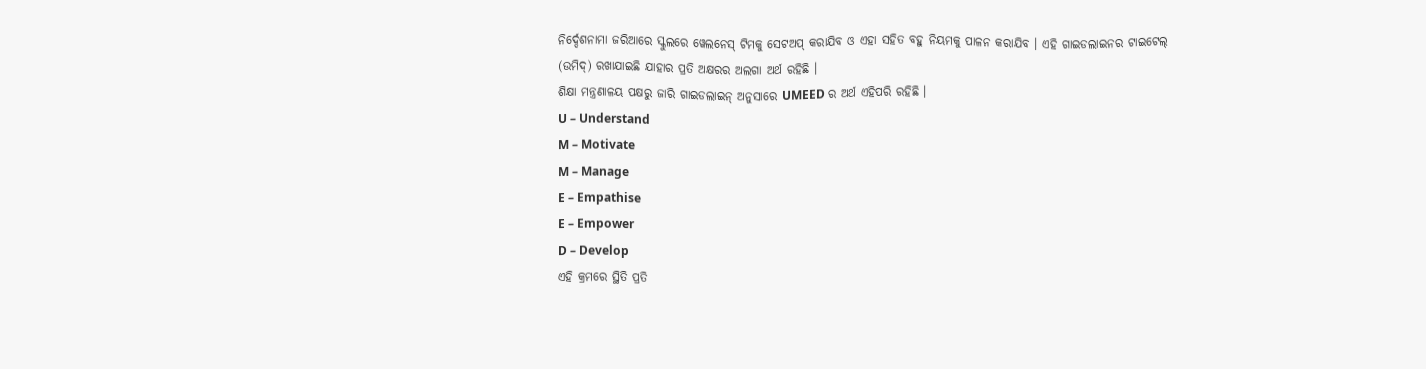ନିର୍ଦ୍ଦେଶନାମା ଜରିଆରେ ସ୍କୁଲରେ ୱେଲନେସ୍ ଟିମକୁ ସେଟଅପ୍ କରାଯିବ ଓ ଏହା ସହିତ ବହୁ ନିୟମକୁ ପାଳନ କରାଯିବ । ଏହି ଗାଇଡଲାଇନର ଟାଇଟେଲ୍ (ଉମିଦ୍) ରଖାଯାଇଛି ଯାହାର ପ୍ରତି ଅକ୍ଷରର ଅଲଗା ଅର୍ଥ ରହିଛି ।
ଶିକ୍ଷା ମନ୍ତ୍ରଣାଳୟ ପକ୍ଷରୁ ଜାରି ଗାଇଡଲାଇନ୍ ଅନୁସାରେ UMEED ର ଅର୍ଥ ଏହିପରି ରହିଛି ।
U – Understand
M – Motivate
M – Manage
E – Empathise
E – Empower
D – Develop
ଏହି କ୍ରମରେ ସ୍ଥିତି ପ୍ରତି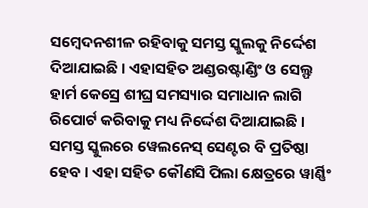ସମ୍ବେଦନଶୀଳ ରହିବାକୁ ସମସ୍ତ ସ୍କୁଲକୁ ନିର୍ଦ୍ଦେଶ ଦିଆଯାଇଛି । ଏହାସହିତ ଅଣ୍ଡରଷ୍ଟାଣ୍ଡିଂ ଓ ସେଲ୍ଫ ହାର୍ମ କେସ୍ରେ ଶୀଘ୍ର ସମସ୍ୟାର ସମାଧାନ ଲାଗି ରିପୋର୍ଟ କରିବାକୁ ମଧ୍ୟ ନିର୍ଦ୍ଦେଶ ଦିଆଯାଇଛି । ସମସ୍ତ ସ୍କୁଲରେ ୱେଲନେସ୍ ସେଣ୍ଟର ବି ପ୍ରତିଷ୍ଠା ହେବ । ଏହା ସହିତ କୌଣସି ପିଲା କ୍ଷେତ୍ରରେ ୱାର୍ଣ୍ଣିଂ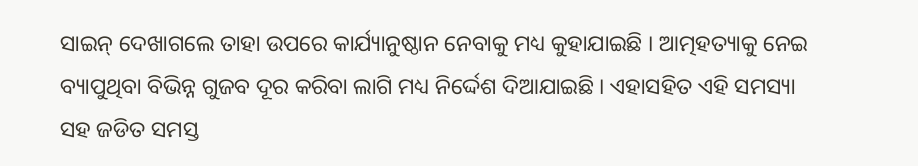ସାଇନ୍ ଦେଖାଗଲେ ତାହା ଉପରେ କାର୍ଯ୍ୟାନୁଷ୍ଠାନ ନେବାକୁ ମଧ୍ୟ କୁହାଯାଇଛି । ଆତ୍ମହତ୍ୟାକୁ ନେଇ ବ୍ୟାପୁଥିବା ବିଭିନ୍ନ ଗୁଜବ ଦୂର କରିବା ଲାଗି ମଧ୍ୟ ନିର୍ଦ୍ଦେଶ ଦିଆଯାଇଛି । ଏହାସହିତ ଏହି ସମସ୍ୟା ସହ ଜଡିତ ସମସ୍ତ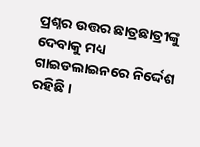ପ୍ରଶ୍ନର ଉତ୍ତର ଛାତ୍ରଛାତ୍ରୀଙ୍କୁ ଦେବାକୁ ମଧ୍ୟ ଗାଇଡଲାଇନରେ ନିର୍ଦ୍ଦେଶ ରହିଛି ।